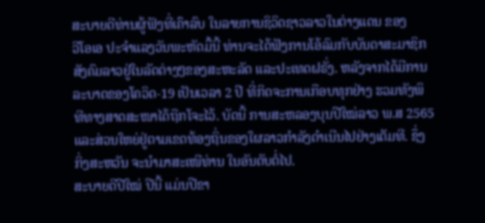ສະບາຍດີທ່ານຜູ້ຟັງທີ່ເຄົາລົບ ໃນລາຍການຊິວິດຊາວລາວໃນຕ່າງແດນ ຂອງ
ວີໂອເອ ປະຈຳແລງວັນພະຫັດມື້ນີ້ ທ່ານຈະໄດ້ຟັງການໂອ້ລົມກັບບັນດາສະມາຊິກ
ສັງຄົມລາວຢູ່ໃນລັດຕ່າງໆຂອງສະຫະລັດ ແລະປະເທດຝຣັ່ງ. ຫລັງຈາກໄດ້ມີການ
ລະບາດຂອງໂຄວິດ-19 ເປັນເວລາ 2 ປີ ທີ່ກິດຈະການເກືອບທຸກຢ່າງ ຮວມທັງພິ
ທີທາງສາດສະໜາໄດ້ຖືກໂຈະໄວ້. ບັດນີ້ ການສະຫລອງບຸນປີໃໝ່ລາວ ພ.ສ 2565
ແລະສ່ວນໃຫຍ່ຢູ່ຕາມເຂດທ້ອງຖິ່ນຂອງໃຜລາວກຳລັງດຳເນີນໄປຢ່າງເຕັມທີ. ຊຶ່ງ
ກິ່ງສະຫວັນ ຈະນຳມາສະເໜີທ່ານ ໃນອັນດັບຕໍ່ໄປ.
ສະບາຍດີປີໃໝ່ ປີນີ້ ແມ່ນປີຂາ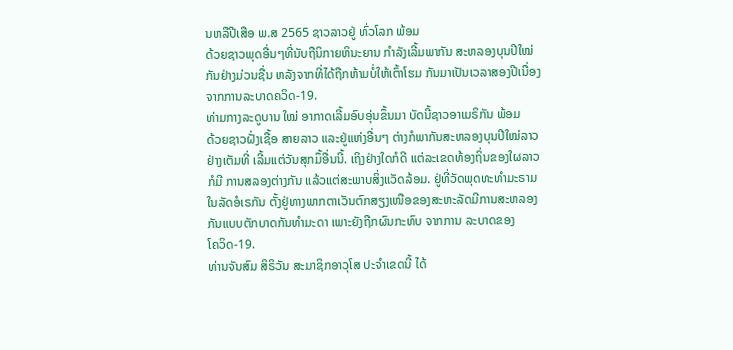ນຫລືປີເສືອ ພ.ສ 2565 ຊາວລາວຢູ່ ທົ່ວໂລກ ພ້ອມ
ດ້ວຍຊາວພຸດອື່ນໆທີ່ນັບຖືນິກາຍຫິນະຍານ ກຳລັງເລີ້ມພາກັນ ສະຫລອງບຸນປີໃໝ່
ກັນຢ່າງມ່ວນຊື່ນ ຫລັງຈາກທີ່ໄດ້ຖືກຫ້າມບໍ່ໃຫ້ເຕົ້າໂຮມ ກັນມາເປັນເວລາສອງປີເນື່ອງ
ຈາກການລະບາດຄວິດ-19.
ທ່າມກາງລະດູບານ ໃໝ່ ອາກາດເລີ້ມອົບອຸ່ນຂຶ້ນມາ ບັດນີ້ຊາວອາເມຣິກັນ ພ້ອມ
ດ້ວຍຊາວຝັ່ງເຊື້ອ ສາຍລາວ ແລະຢູ່ແຫ່ງອື່ນໆ ຕ່າງກໍພາກັນສະຫລອງບຸນປີໃໝ່ລາວ
ຢ່າງເຕັມທີ່ ເລີ້ມແຕ່ວັນສຸກມຶ້ອື່ນນີ້. ເຖິງຢ່າງໃດກໍດີ ແຕ່ລະເຂດທ້ອງຖິ່ນຂອງໃຜລາວ
ກໍມີ ການສລອງຕ່າງກັນ ແລ້ວແຕ່ສະພາບສິ່ງແວັດລ້ອມ. ຢູ່ທີ່ວັດພຸດທະທຳມະຣາມ
ໃນລັດອໍເຣກັນ ຕັ້ງຢູ່ທາງພາກຕາເວັນຕົກສຽງເໜືອຂອງສະຫະລັດມີການສະຫລອງ
ກັນແບບຕັກບາດກັນທຳມະດາ ເພາະຍັງຖືກຜົນກະທົບ ຈາກການ ລະບາດຂອງ
ໂຄວິດ-19.
ທ່ານຈັນສົມ ສິຣິວັນ ສະມາຊິກອາວຸໂສ ປະຈຳເຂດນີ້ ໄດ້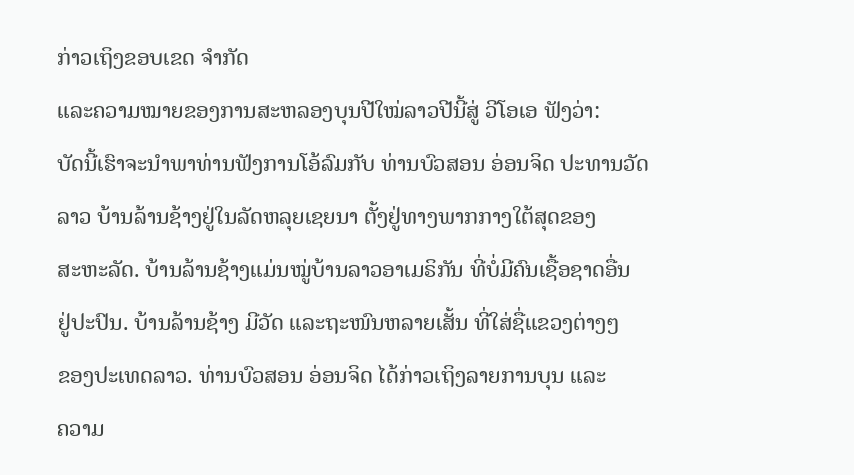ກ່າວເຖິງຂອບເຂດ ຈຳກັດ
ແລະຄວາມໝາຍຂອງການສະຫລອງບຸນປີໃໝ່ລາວປີນີ້ສູ່ ວີໂອເອ ຟັງວ່າ:
ບັດນີ້ເຮົາຈະນຳພາທ່ານຟັງການໂອ້ລົມກັບ ທ່ານບົວສອນ ອ່ອນຈິດ ປະທານວັດ
ລາວ ບ້ານລ້ານຊ້າງຢູ່ໃນລັດຫລຸຍເຊຍນາ ຕັ້ງຢູ່ທາງພາກກາງໃຕ້ສຸດຂອງ
ສະຫະລັດ. ບ້ານລ້ານຊ້າງແມ່ນໝູ່ບ້ານລາວອາເມຣິກັນ ທີ່ບໍ່ມີຄົນເຊື້ອຊາດອື່ນ
ຢູ່ປະປົນ. ບ້ານລ້ານຊ້າງ ມີວັດ ແລະຖະໜົນຫລາຍເສັ້ນ ທີ່ໃສ່ຊື່ແຂວງຕ່າງໆ
ຂອງປະເທດລາວ. ທ່ານບົວສອນ ອ່ອນຈິດ ໄດ້ກ່າວເຖິງລາຍການບຸນ ແລະ
ຄວາມ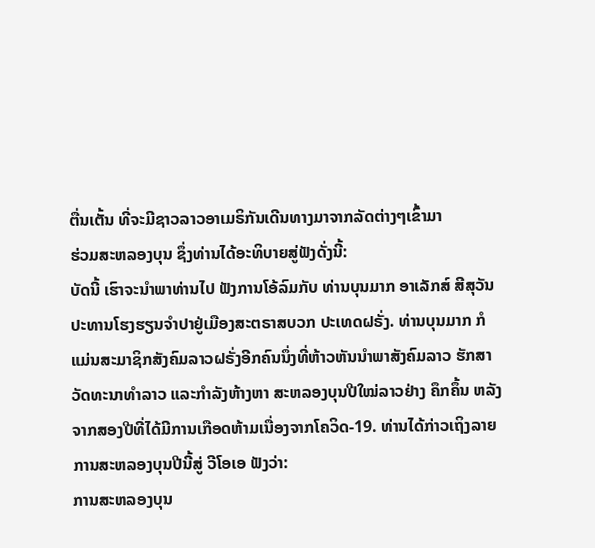ຕື່ນເຕັ້ນ ທີ່ຈະມີຊາວລາວອາເມຣິກັນເດີນທາງມາຈາກລັດຕ່າງໆເຂົ້າມາ
ຮ່ວມສະຫລອງບຸນ ຊຶ່ງທ່ານໄດ້ອະທິບາຍສູ່ຟັງດັ່ງນີ້:
ບັດນີ້ ເຮົາຈະນຳພາທ່ານໄປ ຟັງການໂອ້ລົມກັບ ທ່ານບຸນມາກ ອາເລັກສ໌ ສີສຸວັນ
ປະທານໂຮງຮຽນຈຳປາຢູ່ເມືອງສະຕຣາສບວກ ປະເທດຝຣັ່ງ. ທ່ານບຸນມາກ ກໍ
ແມ່ນສະມາຊິກສັງຄົມລາວຝຣັ່ງອີກຄົນນຶ່ງທີ່ຫ້າວຫັນນຳພາສັງຄົມລາວ ຮັກສາ
ວັດທະນາທຳລາວ ແລະກຳລັງຫ້າງຫາ ສະຫລອງບຸນປີໃໝ່ລາວຢ່າງ ຄຶກຄຶ້ນ ຫລັງ
ຈາກສອງປີທີ່ໄດ້ມີການເກືອດຫ້າມເນື່ອງຈາກໂຄວິດ-19. ທ່ານໄດ້ກ່າວເຖິງລາຍ
ການສະຫລອງບຸນປີນີ້ສູ່ ວີໂອເອ ຟັງວ່າ:
ການສະຫລອງບຸນ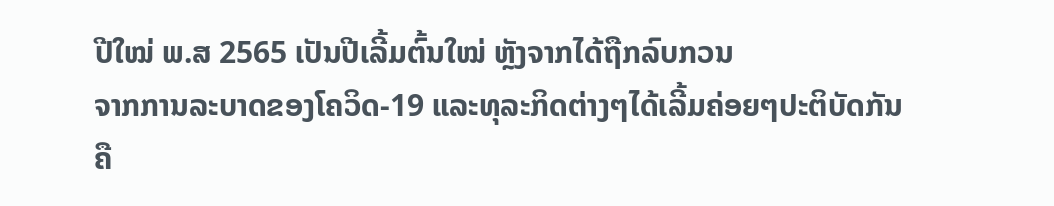ປີໃໝ່ ພ.ສ 2565 ເປັນປີເລີ້ມຕົ້ນໃໝ່ ຫຼັງຈາກໄດ້ຖືກລົບກວນ
ຈາກການລະບາດຂອງໂຄວິດ-19 ແລະທຸລະກິດຕ່າງໆໄດ້ເລີ້ມຄ່ອຍໆປະຕິບັດກັນ
ຄື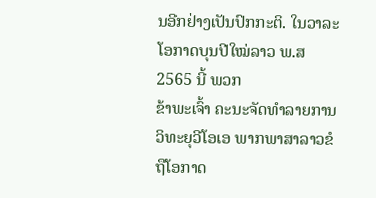ນອີກຢ່າງເປັນປົກກະຕິ. ໃນວາລະໂອກາດບຸນປີໃໝ່ລາວ ພ.ສ 2565 ນີ້ ພວກ
ຂ້າພະເຈົ້າ ຄະນະຈັດທຳລາຍການວິທະຍຸວີໂອເອ ພາກພາສາລາວຂໍຖືໂອກາດ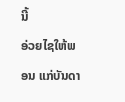ນີ້
ອ່ວຍໄຊໃຫ້ພອນ ແກ່ບັນດາ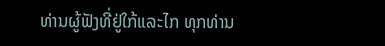ທ່ານຜູ້ຟັງທີ່ຢູ່ໃກ້ແລະໄກ ທຸກທ່ານ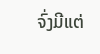ຈົ່ງມີແຕ່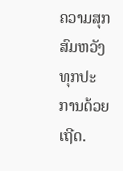ຄວາມສຸກ
ສົມຫວັງ ທຸກປະການດ້ວຍເຖີດ.